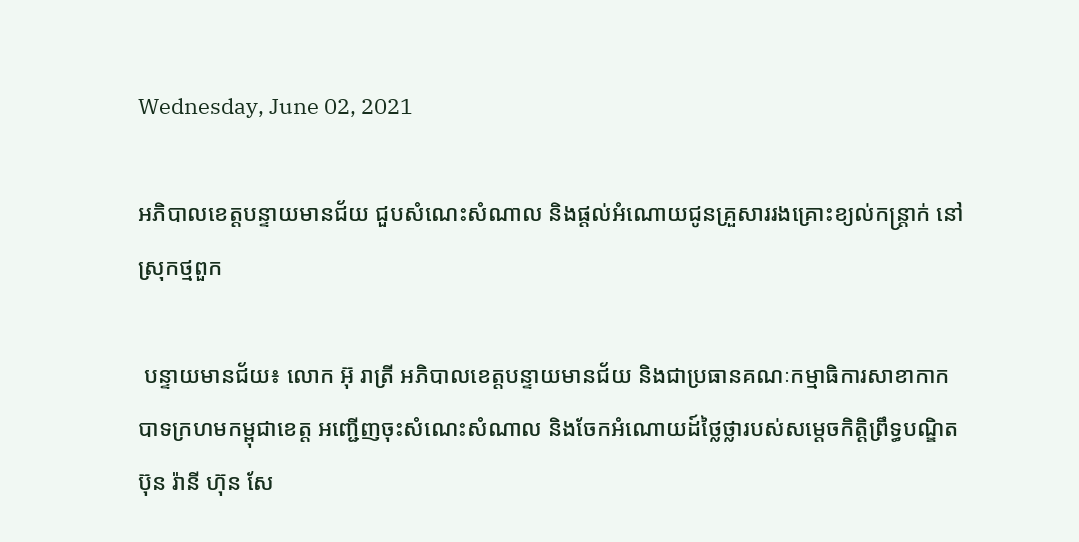Wednesday, June 02, 2021

អភិបាលខេត្តបន្ទាយមានជ័យ ជួបសំណេះសំណាល និងផ្តល់អំណោយជូនគ្រួសាររងគ្រោះខ្យល់កន្ត្រាក់ នៅស្រុកថ្មពួក

 បន្ទាយមានជ័យ៖ លោក អ៊ុ រាត្រី អភិបាលខេត្តបន្ទាយមានជ័យ និងជាប្រធានគណៈកម្មាធិការសាខាកាកបាទក្រហមកម្ពុជាខេត្ត អញ្ជើញចុះសំណេះសំណាល និងចែកអំណោយដ៍ថ្លៃថ្លារបស់សម្តេចកិត្តិព្រឹទ្ធបណ្ឌិត ប៊ុន រ៉ានី ហ៊ុន សែ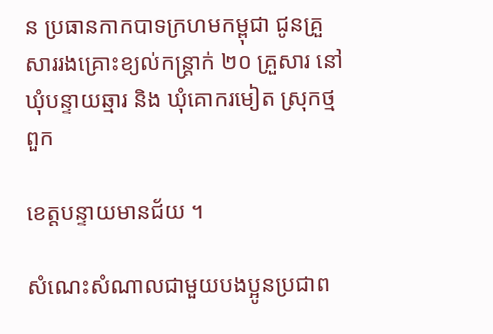ន ប្រធានកាកបាទក្រហមកម្ពុជា ជូនគ្រួសាររងគ្រោះខ្យល់កន្ត្រាក់ ២០ គ្រួសារ នៅឃុំបន្ទាយឆ្មារ និង ឃុំគោករមៀត ស្រុកថ្មពួក

ខេត្តបន្ទាយមានជ័យ ។

សំណេះសំណាលជាមួយបងប្អូនប្រជាព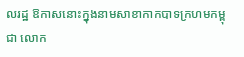លរដ្ឋ ឱកាសនោះក្នុងនាមសាខាកាកបាទក្រហមកម្ពុជា លោក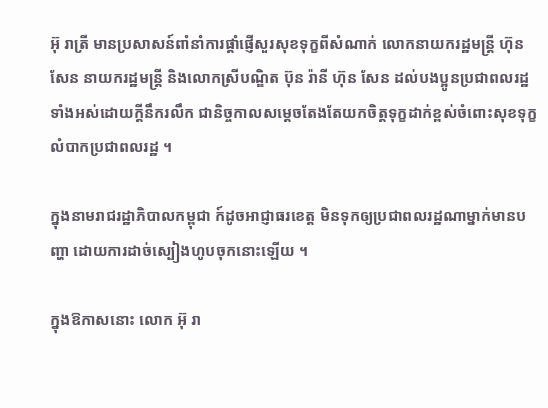អ៊ុ រាត្រី មានប្រសាសន៍ពាំនាំការផ្តាំផ្ញើសួរសុខទុក្ខពីសំណាក់ លោកនាយករដ្ឋមន្រ្តី ហ៊ុន សែន នាយករដ្ឋមន្ត្រី និងលោកស្រីបណ្ឌិត ប៊ុន រ៉ានី ហ៊ុន សែន ដល់បងប្អូនប្រជាពលរដ្ឋទាំងអស់ដោយក្តីនឹករលឹក ជានិច្ចកាលសម្តេចតែងតែយកចិត្តទុក្ខដាក់ខ្ពស់ចំពោះសុខទុក្ខលំបាកប្រជាពលរដ្ឋ ។

ក្នុងនាមរាជរដ្ឋាភិបាលកម្ពុជា ក៍ដូចអាជ្ញាធរខេត្ត មិនទុកឲ្យប្រជាពលរដ្ឋណាម្នាក់មានបញ្ហា ដោយការដាច់ស្បៀងហូបចុកនោះឡើយ ។

ក្នុងឱកាសនោះ លោក អ៊ុ រា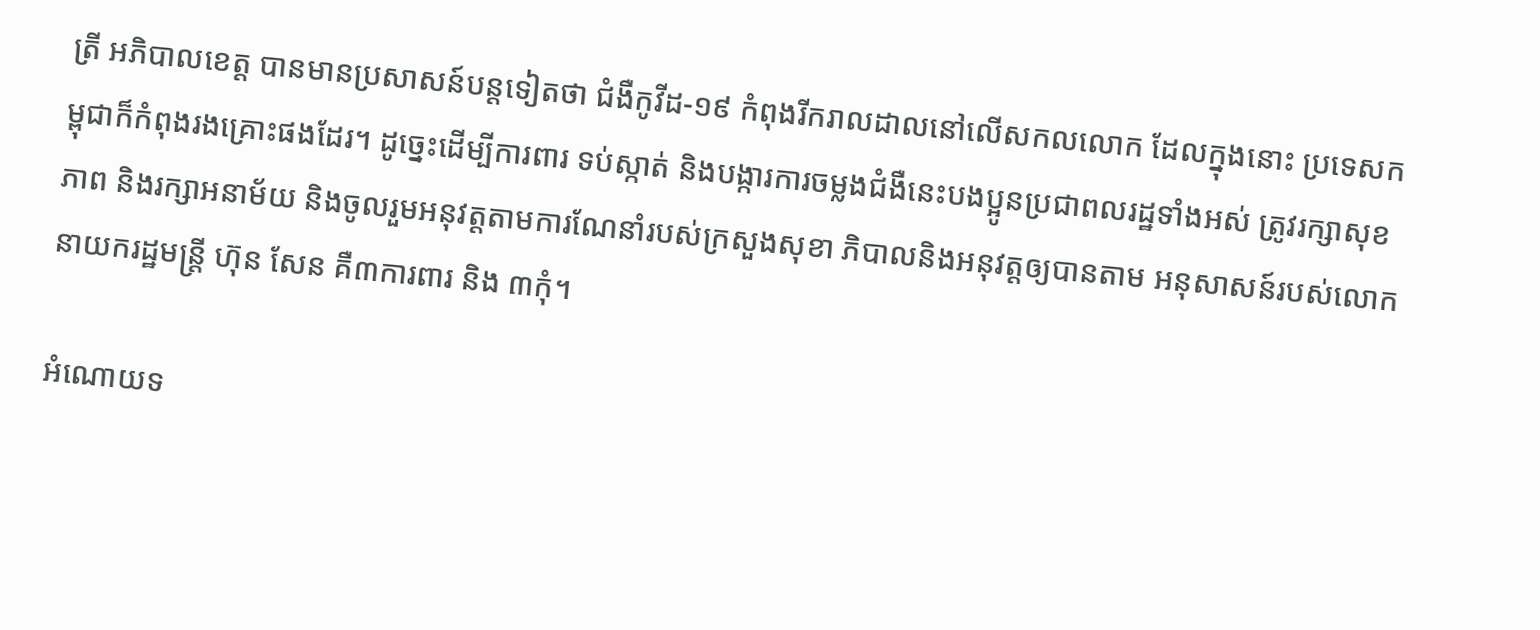ត្រី អភិបាលខេត្ត បានមានប្រសាសន៍បន្តទៀតថា ជំងឺកូវីដ-១៩ កំពុងរីករាលដាលនៅលើសកលលោក ដែលក្នុងនោះ ប្រទេសកម្ពុជាក៏កំពុងរងគ្រោះផងដែរ។ ដូច្នេះដើម្បីការពារ ទប់ស្កាត់ និងបង្ការការចម្លងជំងឺនេះបងប្អូនប្រជាពលរដ្ឋទាំងអស់ ត្រូវរក្សាសុខភាព និងរក្សាអនាម័យ និងចូលរួមអនុវត្តតាមការណែនាំរបស់ក្រសួងសុខា ភិបាលនិងអនុវត្តឲ្យបានតាម អនុសាសន៍របស់លោកនាយករដ្ឋមន្រ្តី ហ៊ុន សែន គឺ៣ការពារ និង ៣កុំ។

អំណោយទ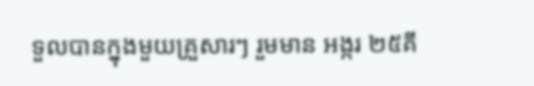ទួលបានក្នុងមួយគ្រួសារៗ រួមមាន អង្ករ ២៥គី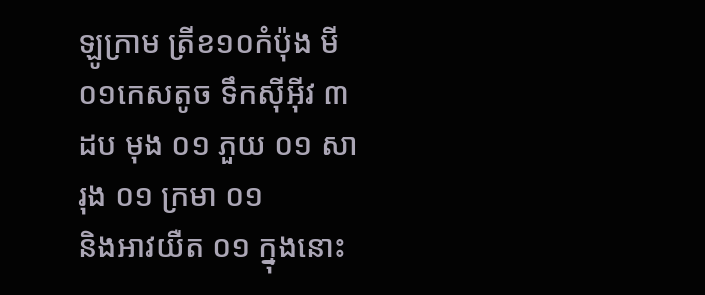ឡូក្រាម ត្រីខ១០កំប៉ុង មី ០១កេសតូច ទឹកសុីអុីវ ៣ដប មុង ០១ ភួយ ០១ សារុង ០១ ក្រមា ០១
និងអាវយឺត ០១ ក្នុងនោះ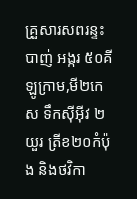គ្រួសារសពរន្ទះបាញ់ អង្ករ ៥០គីឡូក្រាម,មី២កេស ទឹកសុីអុីវ ២យួរ ត្រីខ២០កំប៉ុង និងថវិកា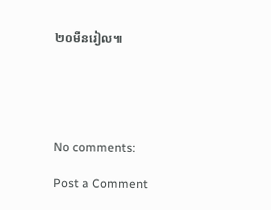២០មឺនរៀល៕





No comments:

Post a Comment